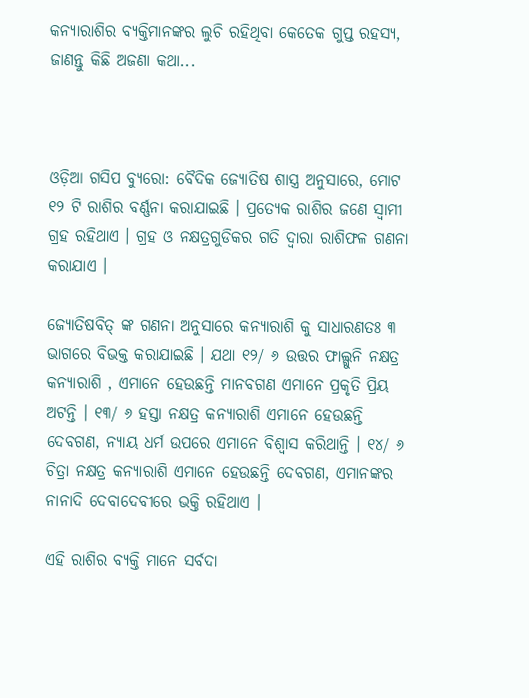କନ୍ୟାରାଶିର ବ୍ୟକ୍ତିମାନଙ୍କର ଲୁଚି ରହିଥିବା କେତେକ ଗୁପ୍ତ ରହସ୍ୟ, ଜାଣନ୍ତୁ କିଛି ଅଜଣା କଥା...



ଓଡ଼ିଆ ଗସିପ ବ୍ୟୁରୋ: ବୈଦିକ ଜ୍ୟୋତିଷ ଶାସ୍ତ୍ର ଅନୁସାରେ, ମୋଟ ୧୨ ଟି ରାଶିର ବର୍ଣ୍ଣନା କରାଯାଇଛି । ପ୍ରତ୍ୟେକ ରାଶିର ଜଣେ ସ୍ୱାମୀ ଗ୍ରହ ରହିଥାଏ । ଗ୍ରହ ଓ ନକ୍ଷତ୍ରଗୁଡିକର ଗତି ଦ୍ୱାରା ରାଶିଫଳ ଗଣନା କରାଯାଏ ।

ଜ୍ୟୋତିଷବିତ୍ ଙ୍କ ଗଣନା ଅନୁସାରେ କନ୍ୟାରାଶି କୁ ସାଧାରଣତଃ ୩ ଭାଗରେ ବିଭକ୍ତ କରାଯାଇଛି । ଯଥା ୧୨/ ୬ ଉତ୍ତର ଫାଲ୍ଗୁନି ନକ୍ଷତ୍ର କନ୍ୟାରାଶି , ଏମାନେ ହେଉଛନ୍ତି ମାନବଗଣ ଏମାନେ ପ୍ରକୃତି ପ୍ରିୟ ଅଟନ୍ତି । ୧୩/ ୬ ହସ୍ତା ନକ୍ଷତ୍ର କନ୍ୟାରାଶି ଏମାନେ ହେଉଛନ୍ତି ଦେବଗଣ, ନ୍ୟାୟ ଧର୍ମ ଉପରେ ଏମାନେ ବିଶ୍ୱାସ କରିଥାନ୍ତି । ୧୪/ ୬ ଚିତ୍ରା ନକ୍ଷତ୍ର କନ୍ୟାରାଶି ଏମାନେ ହେଉଛନ୍ତି ଦେବଗଣ, ଏମାନଙ୍କର ନାନାଦି ଦେବାଦେବୀରେ ଭକ୍ତି ରହିଥାଏ ।

ଏହି ରାଶିର ବ୍ୟକ୍ତି ମାନେ ସର୍ବଦା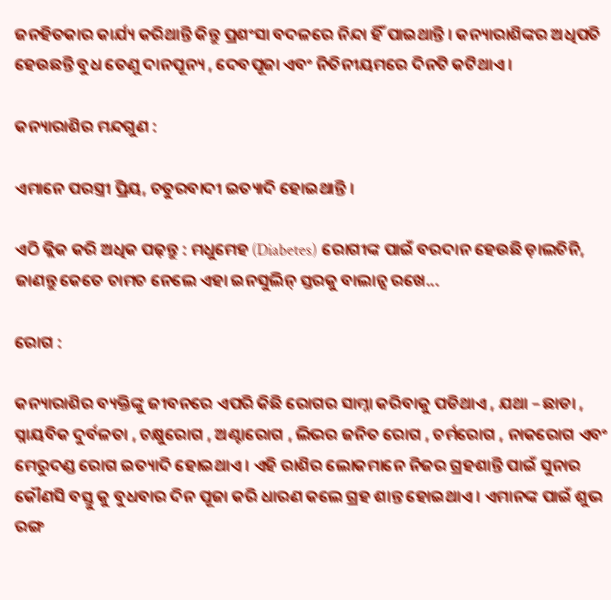ଜନହିତକାର କାର୍ଯ୍ୟ କରିଥାନ୍ତି କିନ୍ତୁ ପ୍ରଶଂସା ବଦଳରେ ନିନ୍ଦା ହିଁ ପାଇଥାନ୍ତି । କନ୍ୟାରାଶିଙ୍କର ଅଧିପତି ହେଉଛନ୍ତି ବୁଧ ତେଣୁ ଦାନପୂନ୍ୟ , ଦେବପୂଜା ଏବଂ ନିତିନୀୟମରେ ଦିନଟି କଟିଥାଏ ।

କନ୍ୟାରାଶିର ମନ୍ଦଗୁଣ :

ଏମାନେ ପରସ୍ତ୍ରୀ ପ୍ରିୟ, ଚତୁରବାଦୀ ଇତ୍ୟାଦି ହୋଇଥାନ୍ତି ।

ଏଠି କ୍ଲିକ କରି ଅଧିକ ପଢ଼ନ୍ତୁ : ମଧୁମେହ (Diabetes) ରୋଗୀଙ୍କ ପାଇଁ ବରଦାନ ହେଉଛି ଡ଼ାଲଚିନି, ଜାଣନ୍ତୁ କେତେ ଚାମଚ ନେଲେ ଏହା ଇନସୁଲିନ୍ ସ୍ତରକୁ ବାଲାନ୍ସ ରଖେ...

ରୋଗ :

କନ୍ୟାରାଶିର ବ୍ୟକ୍ତିଙ୍କୁ ଜୀବନରେ ଏପରି କିଛି ରୋଗର ସାମ୍ନା କରିବାକୁ ପଡିଥାଏ , ଯଥା – ଛାଡା , ସ୍ନାୟବିକ ଦୁର୍ବଳତା , ଚକ୍ଷୁରୋଗ , ଅଣ୍ଟାରୋଗ , ଲିଭର ଜନିତ ରୋଗ , ଚର୍ମରୋଗ , ନାକରୋଗ ଏବଂ ମେରୁଦଣ୍ଡ ରୋଗ ଇତ୍ୟାଦି ହୋଇଥାଏ । ଏହି ରାଶିର ଲୋକମାନେ ନିଜର ଗ୍ରହଶାନ୍ତି ପାଇଁ ସୁନାର କୌଣସି ବସ୍ତୁ କୁ ବୁଧବାର ଦିନ ପୂଜା କରି ଧାରଣ କଲେ ଗ୍ରହ ଶାନ୍ତ ହୋଇଥାଏ । ଏମାନଙ୍କ ପାଇଁ ଶୁଭ ରଙ୍ଗ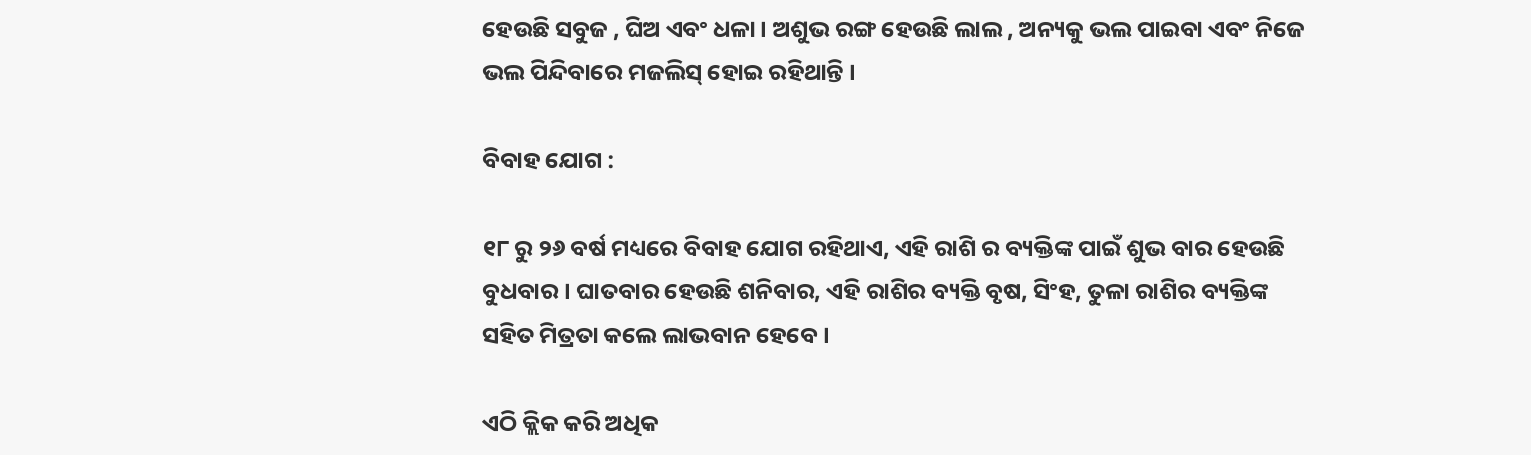ହେଉଛି ସବୁଜ , ଘିଅ ଏବଂ ଧଳା । ଅଶୁଭ ରଙ୍ଗ ହେଉଛି ଲାଲ , ଅନ୍ୟକୁ ଭଲ ପାଇବା ଏବଂ ନିଜେ ଭଲ ପିନ୍ଦିବାରେ ମଜଲିସ୍ ହୋଇ ରହିଥାନ୍ତି ।

ବିବାହ ଯୋଗ :

୧୮ ରୁ ୨୬ ବର୍ଷ ମଧ୍ୟରେ ବିବାହ ଯୋଗ ରହିଥାଏ, ଏହି ରାଶି ର ବ୍ୟକ୍ତିଙ୍କ ପାଇଁ ଶୁଭ ବାର ହେଉଛି ବୁଧବାର । ଘାତବାର ହେଉଛି ଶନିବାର, ଏହି ରାଶିର ବ୍ୟକ୍ତି ବୃଷ, ସିଂହ, ତୁଳା ରାଶିର ବ୍ୟକ୍ତିଙ୍କ ସହିତ ମିତ୍ରତା କଲେ ଲାଭବାନ ହେବେ ।

ଏଠି କ୍ଲିକ କରି ଅଧିକ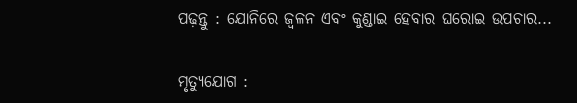ପଢ଼ନ୍ତୁ : ଯୋନିରେ ଜ୍ବଳନ ଏବଂ କୁଣ୍ଡାଇ ହେବାର ଘରୋଇ ଉପଚାର...

ମୃତ୍ୟୁଯୋଗ :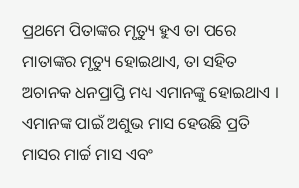ପ୍ରଥମେ ପିତାଙ୍କର ମୃତ୍ୟୁ ହୁଏ ତା ପରେ ମାତାଙ୍କର ମୃତ୍ୟୁ ହୋଇଥାଏ, ତା ସହିତ ଅଚାନକ ଧନପ୍ରାପ୍ତି ମଧ୍ୟ ଏମାନଙ୍କୁ ହୋଇଥାଏ । ଏମାନଙ୍କ ପାଇଁ ଅଶୁଭ ମାସ ହେଉଛି ପ୍ରତି ମାସର ମାର୍ଚ୍ଚ ମାସ ଏବଂ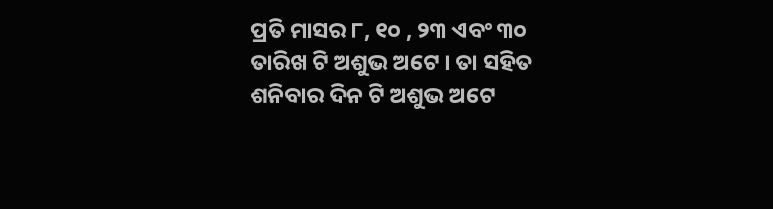ପ୍ରତି ମାସର ୮, ୧୦ , ୨୩ ଏବଂ ୩୦ ତାରିଖ ଟି ଅଶୁଭ ଅଟେ । ତା ସହିତ ଶନିବାର ଦିନ ଟି ଅଶୁଭ ଅଟେ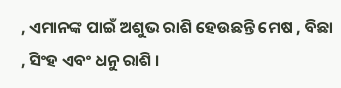, ଏମାନଙ୍କ ପାଇଁ ଅଶୁଭ ରାଶି ହେଉଛନ୍ତି ମେଷ , ବିଛା , ସିଂହ ଏବଂ ଧନୁ ରାଶି ।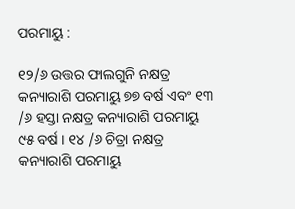ପରମାୟୁ :

୧୨/୬ ଉତ୍ତର ଫାଲଗୁନି ନକ୍ଷତ୍ର କନ୍ୟାରାଶି ପରମାୟୁ ୭୭ ବର୍ଷ ଏବଂ ୧୩ /୬ ହସ୍ତା ନକ୍ଷତ୍ର କନ୍ୟାରାଶି ପରମାୟୁ ୯୫ ବର୍ଷ । ୧୪ /୬ ଚିତ୍ରା ନକ୍ଷତ୍ର କନ୍ୟାରାଶି ପରମାୟୁ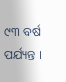୯୩ ବର୍ଷ ପର୍ଯ୍ୟନ୍ତ ।